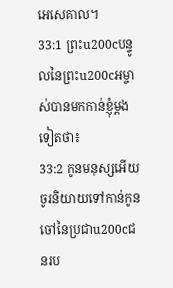អេសេគាល។
33:1 ព្រះu200cបន្ទូលនៃព្រះu200cអម្ចាស់បានមកកាន់ខ្ញុំម្ដងទៀតថា៖
33:2 កូនមនុស្សអើយ ចូរនិយាយទៅកាន់កូនចៅនៃប្រជាu200cជនរប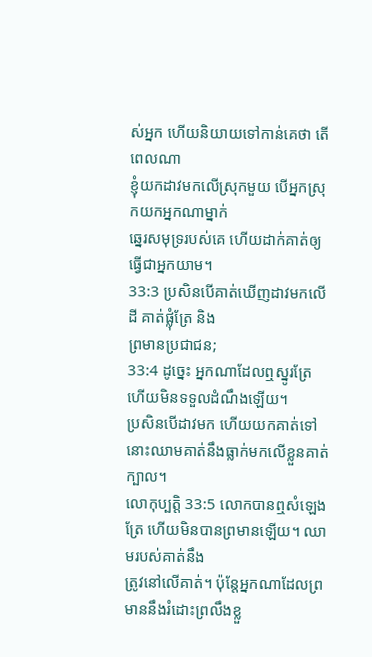ស់អ្នក ហើយនិយាយទៅកាន់គេថា តើពេលណា
ខ្ញុំយកដាវមកលើស្រុកមួយ បើអ្នកស្រុកយកអ្នកណាម្នាក់
ឆ្នេរសមុទ្ររបស់គេ ហើយដាក់គាត់ឲ្យធ្វើជាអ្នកយាម។
33:3 ប្រសិនបើគាត់ឃើញដាវមកលើដី គាត់ផ្លុំត្រែ និង
ព្រមានប្រជាជន;
33:4 ដូច្នេះ អ្នកណាដែលឮស្នូរត្រែ ហើយមិនទទួលដំណឹងឡើយ។
ប្រសិនបើដាវមក ហើយយកគាត់ទៅ នោះឈាមគាត់នឹងធ្លាក់មកលើខ្លួនគាត់
ក្បាល។
លោកុប្បត្តិ 33:5 លោកបានឮសំឡេងត្រែ ហើយមិនបានព្រមានឡើយ។ ឈាមរបស់គាត់នឹង
ត្រូវនៅលើគាត់។ ប៉ុន្តែអ្នកណាដែលព្រមាននឹងរំដោះព្រលឹងខ្លួ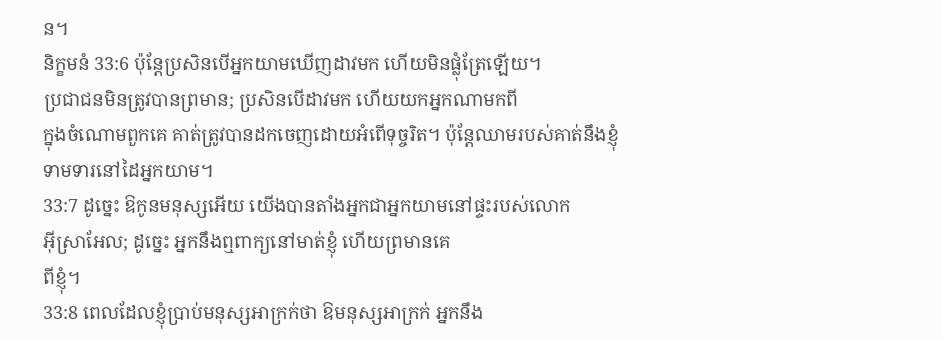ន។
និក្ខមនំ 33:6 ប៉ុន្តែប្រសិនបើអ្នកយាមឃើញដាវមក ហើយមិនផ្លុំត្រែឡើយ។
ប្រជាជនមិនត្រូវបានព្រមាន; ប្រសិនបើដាវមក ហើយយកអ្នកណាមកពី
ក្នុងចំណោមពួកគេ គាត់ត្រូវបានដកចេញដោយអំពើទុច្ចរិត។ ប៉ុន្តែឈាមរបស់គាត់នឹងខ្ញុំ
ទាមទារនៅដៃអ្នកយាម។
33:7 ដូច្នេះ ឱកូនមនុស្សអើយ យើងបានតាំងអ្នកជាអ្នកយាមនៅផ្ទះរបស់លោក
អ៊ីស្រាអែល; ដូច្នេះ អ្នកនឹងឮពាក្យនៅមាត់ខ្ញុំ ហើយព្រមានគេ
ពីខ្ញុំ។
33:8 ពេលដែលខ្ញុំប្រាប់មនុស្សអាក្រក់ថា ឱមនុស្សអាក្រក់ អ្នកនឹង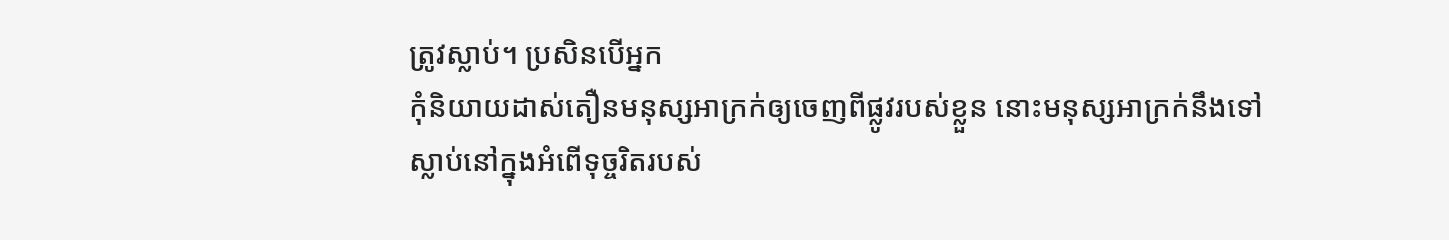ត្រូវស្លាប់។ ប្រសិនបើអ្នក
កុំនិយាយដាស់តឿនមនុស្សអាក្រក់ឲ្យចេញពីផ្លូវរបស់ខ្លួន នោះមនុស្សអាក្រក់នឹងទៅ
ស្លាប់នៅក្នុងអំពើទុច្ចរិតរបស់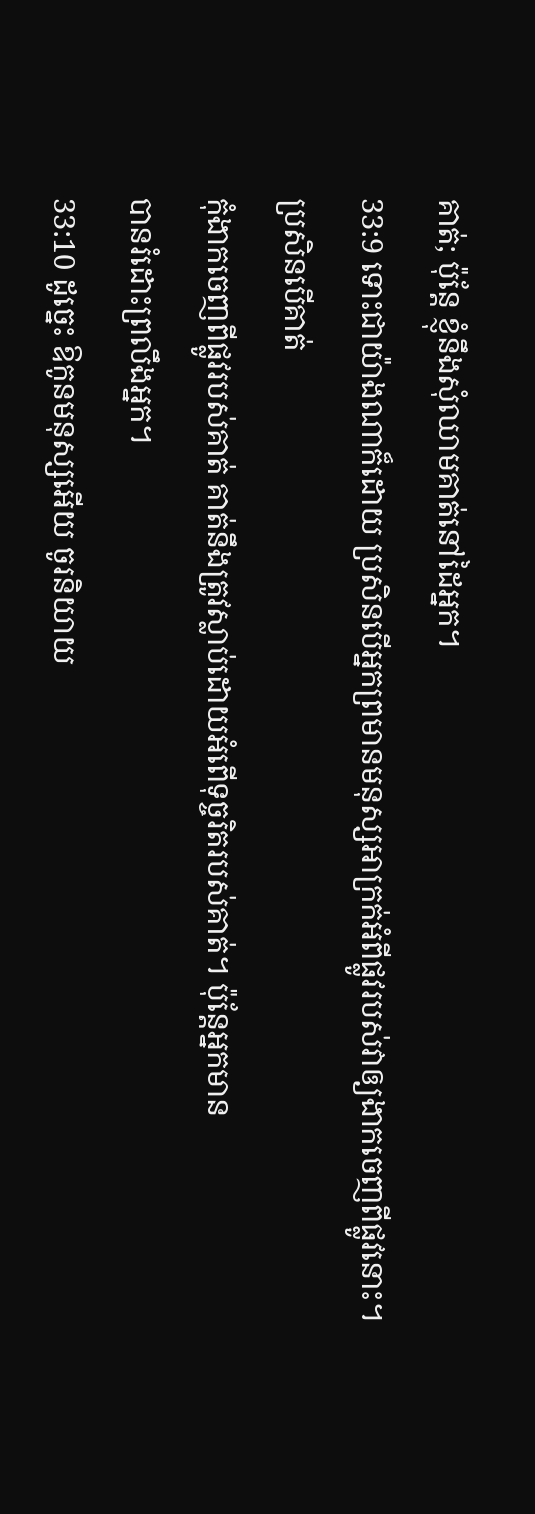គាត់; ប៉ុន្តែ ខ្ញុំនឹងសុំឈាមគាត់នៅដៃអ្នក។
33:9 ទោះជាយ៉ាងណាក៏ដោយ ប្រសិនបើអ្នកព្រមានមនុស្សអាក្រក់អំពីផ្លូវរបស់វាឲ្យងាកចេញពីផ្លូវនោះ។ ប្រសិនបើគាត់
កុំងាកចេញពីផ្លូវរបស់គាត់ គាត់នឹងត្រូវស្លាប់ដោយអំពើទុច្ចរិតរបស់គាត់។ ប៉ុន្តែអ្នកមាន
បានរំដោះព្រលឹងអ្នក។
33:10 ដូច្នេះ ឱកូនមនុស្សអើយ ចូរនិយាយ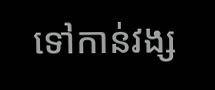ទៅកាន់វង្ស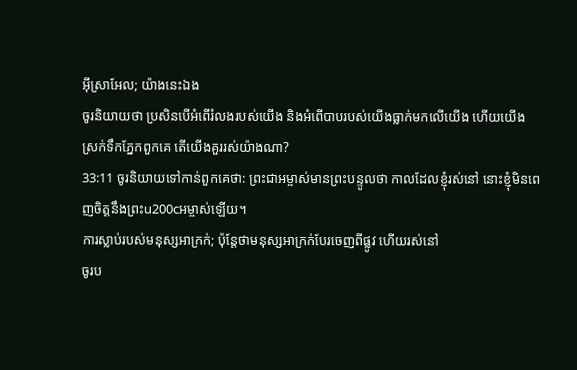អ៊ីស្រាអែល; យ៉ាងនេះឯង
ចូរនិយាយថា ប្រសិនបើអំពើរំលងរបស់យើង និងអំពើបាបរបស់យើងធ្លាក់មកលើយើង ហើយយើង
ស្រក់ទឹកភ្នែកពួកគេ តើយើងគួររស់យ៉ាងណា?
33:11 ចូរនិយាយទៅកាន់ពួកគេថា: ព្រះជាអម្ចាស់មានព្រះបន្ទូលថា កាលដែលខ្ញុំរស់នៅ នោះខ្ញុំមិនពេញចិត្តនឹងព្រះu200cអម្ចាស់ឡើយ។
ការស្លាប់របស់មនុស្សអាក្រក់; ប៉ុន្តែថាមនុស្សអាក្រក់បែរចេញពីផ្លូវ ហើយរស់នៅ
ចូរប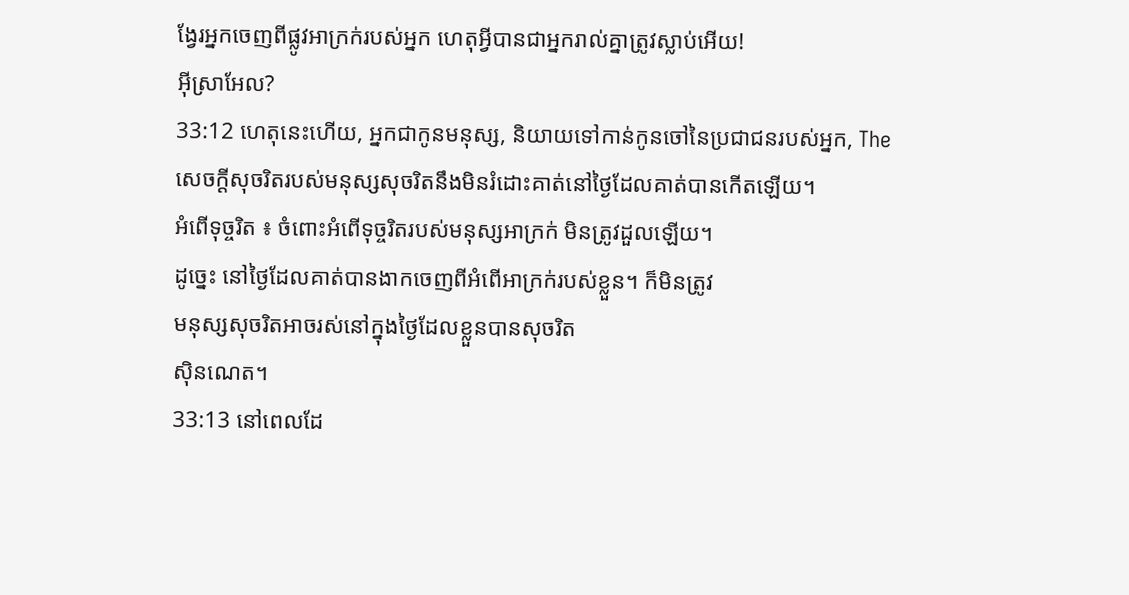ង្វែរអ្នកចេញពីផ្លូវអាក្រក់របស់អ្នក ហេតុអ្វីបានជាអ្នករាល់គ្នាត្រូវស្លាប់អើយ!
អ៊ីស្រាអែល?
33:12 ហេតុនេះហើយ, អ្នកជាកូនមនុស្ស, និយាយទៅកាន់កូនចៅនៃប្រជាជនរបស់អ្នក, The
សេចក្ដីសុចរិតរបស់មនុស្សសុចរិតនឹងមិនរំដោះគាត់នៅថ្ងៃដែលគាត់បានកើតឡើយ។
អំពើទុច្ចរិត ៖ ចំពោះអំពើទុច្ចរិតរបស់មនុស្សអាក្រក់ មិនត្រូវដួលឡើយ។
ដូច្នេះ នៅថ្ងៃដែលគាត់បានងាកចេញពីអំពើអាក្រក់របស់ខ្លួន។ ក៏មិនត្រូវ
មនុស្សសុចរិតអាចរស់នៅក្នុងថ្ងៃដែលខ្លួនបានសុចរិត
ស៊ិនណេត។
33:13 នៅពេលដែ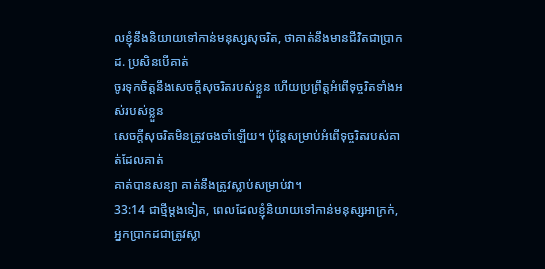លខ្ញុំនឹងនិយាយទៅកាន់មនុស្សសុចរិត, ថាគាត់នឹងមានជីវិតជាប្រាកដ. ប្រសិនបើគាត់
ចូរទុកចិត្តនឹងសេចក្ដីសុចរិតរបស់ខ្លួន ហើយប្រព្រឹត្តអំពើទុច្ចរិតទាំងអស់របស់ខ្លួន
សេចក្ដីសុចរិតមិនត្រូវចងចាំឡើយ។ ប៉ុន្តែសម្រាប់អំពើទុច្ចរិតរបស់គាត់ដែលគាត់
គាត់បានសន្យា គាត់នឹងត្រូវស្លាប់សម្រាប់វា។
33:14 ជាថ្មីម្តងទៀត, ពេលដែលខ្ញុំនិយាយទៅកាន់មនុស្សអាក្រក់, អ្នកប្រាកដជាត្រូវស្លា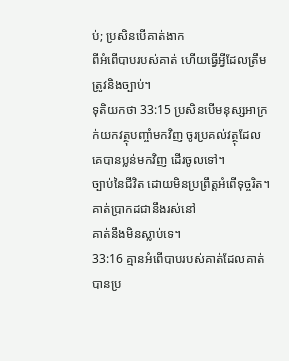ប់; ប្រសិនបើគាត់ងាក
ពីអំពើបាបរបស់គាត់ ហើយធ្វើអ្វីដែលត្រឹមត្រូវនិងច្បាប់។
ទុតិយកថា 33:15 ប្រសិនបើមនុស្សអាក្រក់យកវត្ថុបញ្ចាំមកវិញ ចូរប្រគល់វត្ថុដែលគេបានប្លន់មកវិញ ដើរចូលទៅ។
ច្បាប់នៃជីវិត ដោយមិនប្រព្រឹត្តអំពើទុច្ចរិត។ គាត់ប្រាកដជានឹងរស់នៅ
គាត់នឹងមិនស្លាប់ទេ។
33:16 គ្មានអំពើបាបរបស់គាត់ដែលគាត់បានប្រ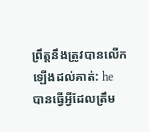ព្រឹត្តនឹងត្រូវបានលើកឡើងដល់គាត់: he
បានធ្វើអ្វីដែលត្រឹម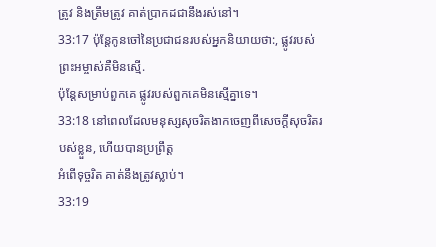ត្រូវ និងត្រឹមត្រូវ គាត់ប្រាកដជានឹងរស់នៅ។
33:17 ប៉ុន្តែកូនចៅនៃប្រជាជនរបស់អ្នកនិយាយថា:, ផ្លូវរបស់ព្រះអម្ចាស់គឺមិនស្មើ.
ប៉ុន្តែសម្រាប់ពួកគេ ផ្លូវរបស់ពួកគេមិនស្មើគ្នាទេ។
33:18 នៅពេលដែលមនុស្សសុចរិតងាកចេញពីសេចក្ដីសុចរិតរបស់ខ្លួន, ហើយបានប្រព្រឹត្ត
អំពើទុច្ចរិត គាត់នឹងត្រូវស្លាប់។
33:19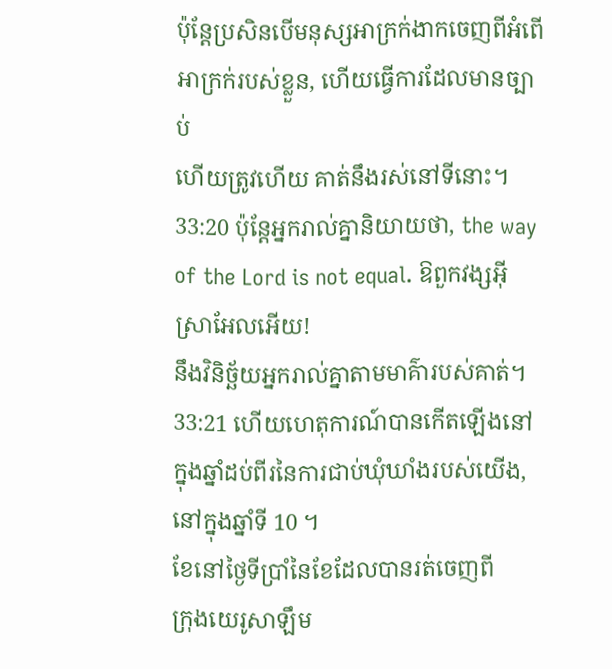ប៉ុន្តែប្រសិនបើមនុស្សអាក្រក់ងាកចេញពីអំពើអាក្រក់របស់ខ្លួន, ហើយធ្វើការដែលមានច្បាប់
ហើយត្រូវហើយ គាត់នឹងរស់នៅទីនោះ។
33:20 ប៉ុន្តែអ្នករាល់គ្នានិយាយថា, the way of the Lord is not equal. ឱពួកវង្សអ៊ីស្រាអែលអើយ!
នឹងវិនិច្ឆ័យអ្នករាល់គ្នាតាមមាគ៌ារបស់គាត់។
33:21 ហើយហេតុការណ៍បានកើតឡើងនៅក្នុងឆ្នាំដប់ពីរនៃការជាប់ឃុំឃាំងរបស់យើង, នៅក្នុងឆ្នាំទី 10 ។
ខែនៅថ្ងៃទីប្រាំនៃខែដែលបានរត់ចេញពី
ក្រុងយេរូសាឡឹម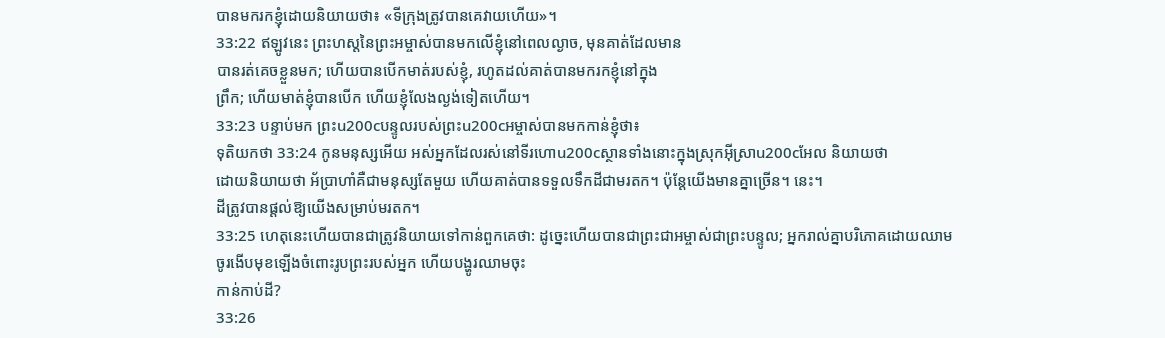បានមករកខ្ញុំដោយនិយាយថា៖ «ទីក្រុងត្រូវបានគេវាយហើយ»។
33:22 ឥឡូវនេះ ព្រះហស្តនៃព្រះអម្ចាស់បានមកលើខ្ញុំនៅពេលល្ងាច, មុនគាត់ដែលមាន
បានរត់គេចខ្លួនមក; ហើយបានបើកមាត់របស់ខ្ញុំ, រហូតដល់គាត់បានមករកខ្ញុំនៅក្នុង
ព្រឹក; ហើយមាត់ខ្ញុំបានបើក ហើយខ្ញុំលែងល្ងង់ទៀតហើយ។
33:23 បន្ទាប់មក ព្រះu200cបន្ទូលរបស់ព្រះu200cអម្ចាស់បានមកកាន់ខ្ញុំថា៖
ទុតិយកថា 33:24 កូនមនុស្សអើយ អស់អ្នកដែលរស់នៅទីរហោu200cស្ថានទាំងនោះក្នុងស្រុកអ៊ីស្រាu200cអែល និយាយថា
ដោយនិយាយថា អ័ប្រាហាំគឺជាមនុស្សតែមួយ ហើយគាត់បានទទួលទឹកដីជាមរតក។ ប៉ុន្តែយើងមានគ្នាច្រើន។ នេះ។
ដីត្រូវបានផ្តល់ឱ្យយើងសម្រាប់មរតក។
33:25 ហេតុនេះហើយបានជាត្រូវនិយាយទៅកាន់ពួកគេថា: ដូច្នេះហើយបានជាព្រះជាអម្ចាស់ជាព្រះបន្ទូល; អ្នករាល់គ្នាបរិភោគដោយឈាម
ចូរងើបមុខឡើងចំពោះរូបព្រះរបស់អ្នក ហើយបង្ហូរឈាមចុះ
កាន់កាប់ដី?
33:26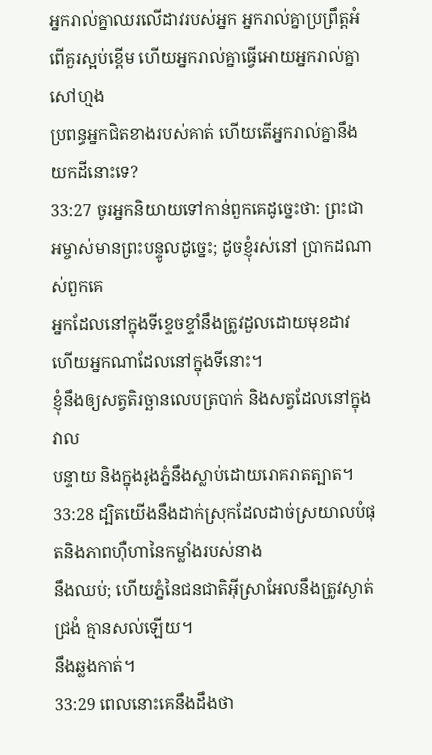អ្នករាល់គ្នាឈរលើដាវរបស់អ្នក អ្នករាល់គ្នាប្រព្រឹត្តអំពើគួរស្អប់ខ្ពើម ហើយអ្នករាល់គ្នាធ្វើអោយអ្នករាល់គ្នាសៅហ្មង
ប្រពន្ធអ្នកជិតខាងរបស់គាត់ ហើយតើអ្នករាល់គ្នានឹងយកដីនោះទេ?
33:27 ចូរអ្នកនិយាយទៅកាន់ពួកគេដូច្នេះថា: ព្រះជាអម្ចាស់មានព្រះបន្ទូលដូច្នេះ; ដូចខ្ញុំរស់នៅ ប្រាកដណាស់ពួកគេ
អ្នកដែលនៅក្នុងទីខ្ទេចខ្ទាំនឹងត្រូវដួលដោយមុខដាវ ហើយអ្នកណាដែលនៅក្នុងទីនោះ។
ខ្ញុំនឹងឲ្យសត្វតិរច្ឆានលេបត្របាក់ និងសត្វដែលនៅក្នុងវាល
បន្ទាយ និងក្នុងរូងភ្នំនឹងស្លាប់ដោយរោគរាតត្បាត។
33:28 ដ្បិតយើងនឹងដាក់ស្រុកដែលដាច់ស្រយាលបំផុតនិងភាពហ៊ឺហានៃកម្លាំងរបស់នាង
នឹងឈប់; ហើយភ្នំនៃជនជាតិអ៊ីស្រាអែលនឹងត្រូវស្ងាត់ជ្រងំ គ្មានសល់ឡើយ។
នឹងឆ្លងកាត់។
33:29 ពេលនោះគេនឹងដឹងថា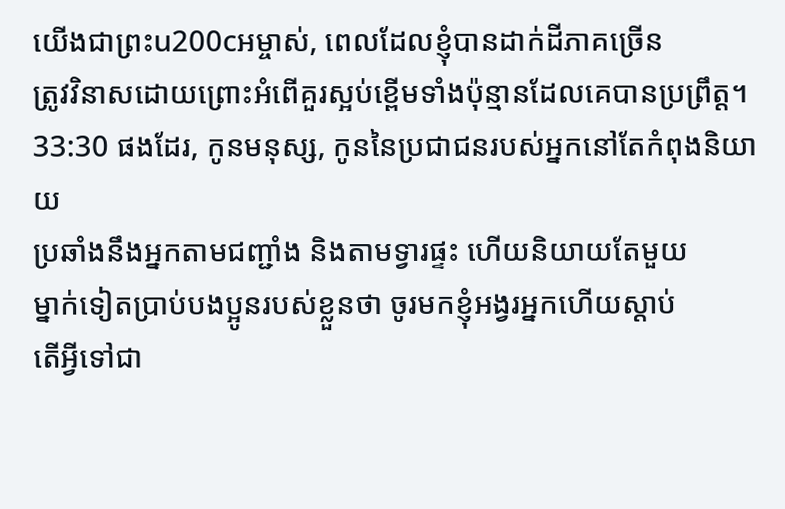យើងជាព្រះu200cអម្ចាស់, ពេលដែលខ្ញុំបានដាក់ដីភាគច្រើន
ត្រូវវិនាសដោយព្រោះអំពើគួរស្អប់ខ្ពើមទាំងប៉ុន្មានដែលគេបានប្រព្រឹត្ត។
33:30 ផងដែរ, កូនមនុស្ស, កូននៃប្រជាជនរបស់អ្នកនៅតែកំពុងនិយាយ
ប្រឆាំងនឹងអ្នកតាមជញ្ជាំង និងតាមទ្វារផ្ទះ ហើយនិយាយតែមួយ
ម្នាក់ទៀតប្រាប់បងប្អូនរបស់ខ្លួនថា ចូរមកខ្ញុំអង្វរអ្នកហើយស្ដាប់
តើអ្វីទៅជា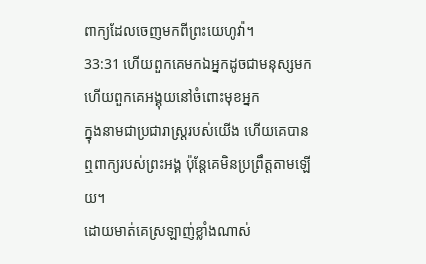ពាក្យដែលចេញមកពីព្រះយេហូវ៉ា។
33:31 ហើយពួកគេមកឯអ្នកដូចជាមនុស្សមកហើយពួកគេអង្គុយនៅចំពោះមុខអ្នក
ក្នុងនាមជាប្រជារាស្ត្ររបស់យើង ហើយគេបានឮពាក្យរបស់ព្រះអង្គ ប៉ុន្តែគេមិនប្រព្រឹត្តតាមឡើយ។
ដោយមាត់គេស្រឡាញ់ខ្លាំងណាស់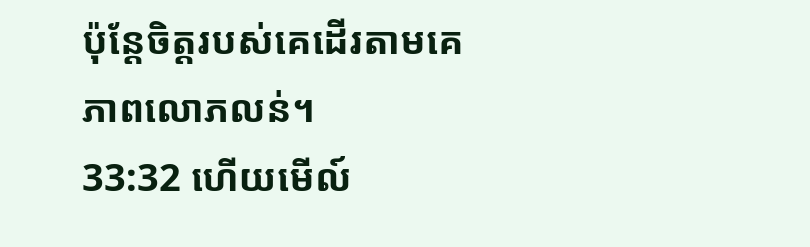ប៉ុន្តែចិត្តរបស់គេដើរតាមគេ
ភាពលោភលន់។
33:32 ហើយមើល៍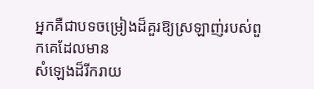អ្នកគឺជាបទចម្រៀងដ៏គួរឱ្យស្រឡាញ់របស់ពួកគេដែលមាន
សំឡេងដ៏រីករាយ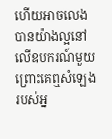ហើយអាចលេងបានយ៉ាងល្អនៅលើឧបករណ៍មួយ ព្រោះគេឮសំឡេងរបស់អ្ន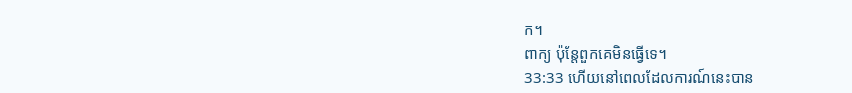ក។
ពាក្យ ប៉ុន្តែពួកគេមិនធ្វើទេ។
33:33 ហើយនៅពេលដែលការណ៍នេះបាន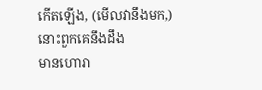កើតឡើង, (មើលវានឹងមក,) នោះពួកគេនឹងដឹង
មានហោរា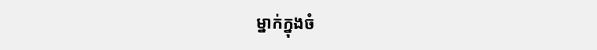ម្នាក់ក្នុងចំ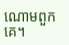ណោមពួកគេ។